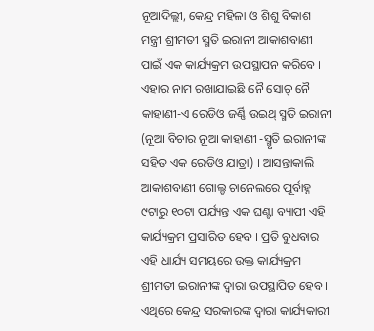ନୂଆଦିଲ୍ଲୀ, କେନ୍ଦ୍ର ମହିଳା ଓ ଶିଶୁ ବିକାଶ ମନ୍ତ୍ରୀ ଶ୍ରୀମତୀ ସ୍ମତି ଇରାନୀ ଆକାଶବାଣୀ ପାଇଁ ଏକ କାର୍ଯ୍ୟକ୍ରମ ଉପସ୍ଥାପନ କରିବେ । ଏହାର ନାମ ରଖାଯାଇଛି ନୈ ସୋଚ୍ ନୈ କାହାଣୀ-ଏ ରେଡିଓ ଜର୍ଣ୍ଣି ଉଇଥ୍ ସ୍ମତି ଇରାନୀ (ନୂଆ ବିଚାର ନୂଆ କାହାଣୀ -ସ୍ମୃତି ଇରାନୀଙ୍କ ସହିତ ଏକ ରେଡିଓ ଯାତ୍ରା) । ଆସନ୍ତାକାଲି ଆକାଶବାଣୀ ଗୋଲ୍ଡ ଚାନେଲରେ ପୂର୍ବାହ୍ନ ୯ଟାରୁ ୧୦ଟା ପର୍ଯ୍ୟନ୍ତ ଏକ ଘଣ୍ଟା ବ୍ୟାପୀ ଏହି କାର୍ଯ୍ୟକ୍ରମ ପ୍ରସାରିତ ହେବ । ପ୍ରତି ବୁଧବାର ଏହି ଧାର୍ଯ୍ୟ ସମୟରେ ଉକ୍ତ କାର୍ଯ୍ୟକ୍ରମ ଶ୍ରୀମତୀ ଇରାନୀଙ୍କ ଦ୍ୱାରା ଉପସ୍ଥାପିତ ହେବ । ଏଥିରେ କେନ୍ଦ୍ର ସରକାରଙ୍କ ଦ୍ୱାରା କାର୍ଯ୍ୟକାରୀ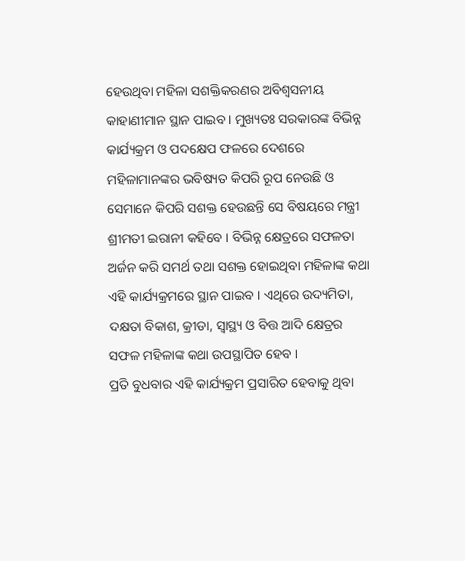ହେଉଥିବା ମହିଳା ସଶକ୍ତିକରଣର ଅବିଶ୍ୱସନୀୟ କାହାଣୀମାନ ସ୍ଥାନ ପାଇବ । ମୁଖ୍ୟତଃ ସରକାରଙ୍କ ବିଭିନ୍ନ କାର୍ଯ୍ୟକ୍ରମ ଓ ପଦକ୍ଷେପ ଫଳରେ ଦେଶରେ ମହିଳାମାନଙ୍କର ଭବିଷ୍ୟତ କିପରି ରୂପ ନେଉଛି ଓ ସେମାନେ କିପରି ସଶକ୍ତ ହେଉଛନ୍ତି ସେ ବିଷୟରେ ମନ୍ତ୍ରୀ ଶ୍ରୀମତୀ ଇରାନୀ କହିବେ । ବିଭିନ୍ନ କ୍ଷେତ୍ରରେ ସଫଳତା ଅର୍ଜନ କରି ସମର୍ଥ ତଥା ସଶକ୍ତ ହୋଇଥିବା ମହିଳାଙ୍କ କଥା ଏହି କାର୍ଯ୍ୟକ୍ରମରେ ସ୍ଥାନ ପାଇବ । ଏଥିରେ ଉଦ୍ୟମିତା, ଦକ୍ଷତା ବିକାଶ, କ୍ରୀଡା, ସ୍ୱାସ୍ଥ୍ୟ ଓ ବିତ୍ତ ଆଦି କ୍ଷେତ୍ରର ସଫଳ ମହିଳାଙ୍କ କଥା ଉପସ୍ଥାପିତ ହେବ ।
ପ୍ରତି ବୁଧବାର ଏହି କାର୍ଯ୍ୟକ୍ରମ ପ୍ରସାରିତ ହେବାକୁ ଥିବା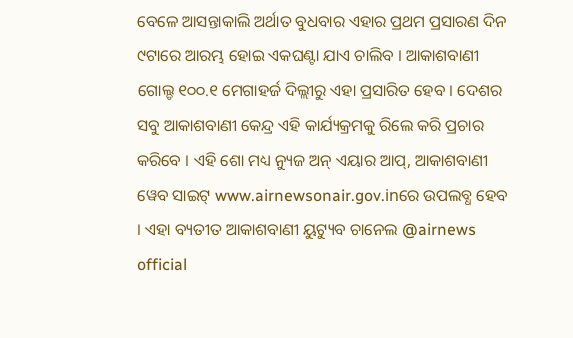ବେଳେ ଆସନ୍ତାକାଲି ଅର୍ଥାତ ବୁଧବାର ଏହାର ପ୍ରଥମ ପ୍ରସାରଣ ଦିନ ୯ଟାରେ ଆରମ୍ଭ ହୋଇ ଏକଘଣ୍ଟା ଯାଏ ଚାଲିବ । ଆକାଶବାଣୀ ଗୋଲ୍ଡ ୧୦୦.୧ ମେଗାହର୍ଜ ଦିଲ୍ଲୀରୁ ଏହା ପ୍ରସାରିତ ହେବ । ଦେଶର ସବୁ ଆକାଶବାଣୀ କେନ୍ଦ୍ର ଏହି କାର୍ଯ୍ୟକ୍ରମକୁ ରିଲେ କରି ପ୍ରଚାର କରିବେ । ଏହି ଶୋ ମଧ୍ୟ ନ୍ୟୁଜ ଅନ୍ ଏୟାର ଆପ୍, ଆକାଶବାଣୀ ୱେବ ସାଇଟ୍ www.airnewsonair.gov.inରେ ଉପଲବ୍ଧ ହେବ । ଏହା ବ୍ୟତୀତ ଆକାଶବାଣୀ ୟୁଟ୍ୟୁବ ଚାନେଲ @airnews official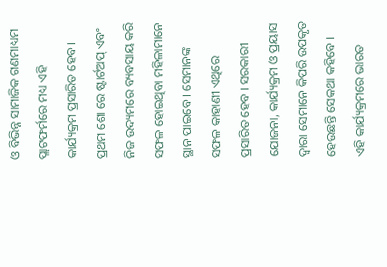ଓ ବିଭିନ୍ନ ସାମାଜିକ ଗଣମାଧ୍ୟମ ପ୍ଲାଟଫର୍ମରେ ମଧ୍ୟ ଏହି କାର୍ଯ୍ୟକ୍ରମ ପ୍ରସାରିତ ହେବ।
ପ୍ରଥମ ଶୋ ରେ ଷ୍ଟାର୍ଟଅପ୍ ଏବଂ ନିଜ ଉଦ୍ୟମରେ ବ୍ୟବସାୟ କରି ସଫଳ ହୋଇଥିବା ମହିଳାମାନେ ସ୍ଥାନ ପାଇବେ । ସେମାନଙ୍କ ସଫଳ କାହାଣୀ ଏଥିରେ ପ୍ରସାରିତ ହେବ । ସରକାରୀ ଯୋଜନା, କାର୍ଯ୍ୟକ୍ରମ ଓ ପ୍ରୟାସ ଦ୍ୱାରା ସେମାନେ କିପରି ଉପକୃତ ହେଉଛନ୍ତି ସେକଥା କହିବେ । ଏହି କାର୍ଯ୍ୟକ୍ରମରେ ଭାରତ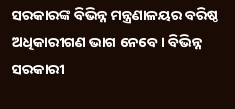ସରକାରଙ୍କ ବିଭିନ୍ନ ମନ୍ତ୍ରଣାଳୟର ବରିଷ୍ଠ ଅଧିକାରୀଗଣ ଭାଗ ନେବେ । ବିଭିନ୍ନ ସରକାରୀ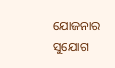ଯୋଜନାର ସୁଯୋଗ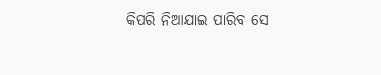କିପରି ନିଆଯାଇ ପାରିବ ସେ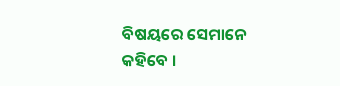ବିଷୟରେ ସେମାନେ କହିବେ ।